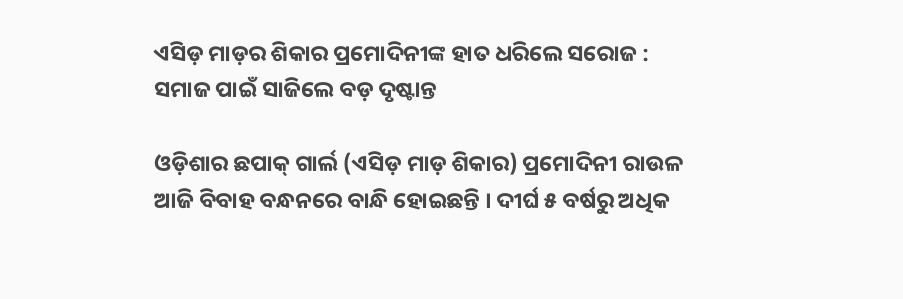ଏସିଡ଼ ମାଡ଼ର ଶିକାର ପ୍ରମୋଦିନୀଙ୍କ ହାତ ଧରିଲେ ସରୋଜ : ସମାଜ ପାଇଁ ସାଜିଲେ ବଡ଼ ଦୃଷ୍ଟାନ୍ତ

ଓଡ଼ିଶାର ଛପାକ୍ ଗାର୍ଲ (ଏସିଡ଼ ମାଡ଼ ଶିକାର) ପ୍ରମୋଦିନୀ ରାଉଳ ଆଜି ବିବାହ ବନ୍ଧନରେ ବାନ୍ଧି ହୋଇଛନ୍ତି । ଦୀର୍ଘ ୫ ବର୍ଷରୁ ଅଧିକ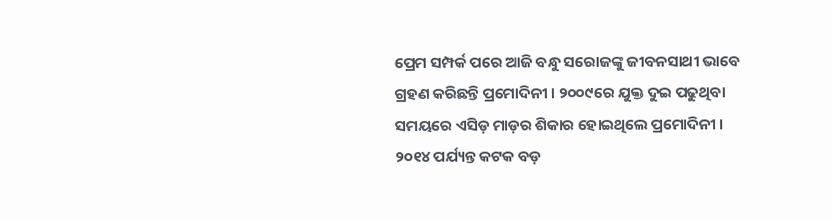ପ୍ରେମ ସମ୍ପର୍କ ପରେ ଆଜି ବନ୍ଧୁ ସରୋଜଙ୍କୁ ଜୀବନସାଥୀ ଭାବେ ଗ୍ରହଣ କରିଛନ୍ତି ପ୍ରମୋଦିନୀ । ୨୦୦୯ରେ ଯୁକ୍ତ ଦୁଇ ପଢୁଥିବା ସମୟରେ ଏସିଡ଼ ମାଡ଼ର ଶିକାର ହୋଇଥିଲେ ପ୍ରମୋଦିନୀ । ୨୦୧୪ ପର୍ଯ୍ୟନ୍ତ କଟକ ବଡ଼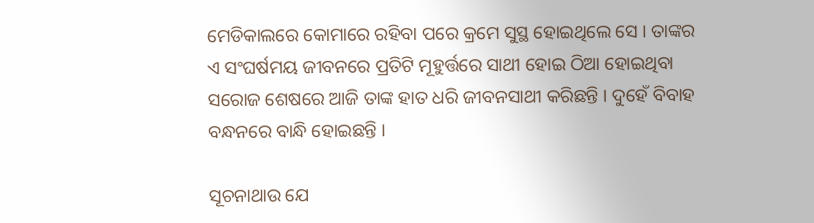ମେଡିକାଲରେ କୋମାରେ ରହିବା ପରେ କ୍ରମେ ସୁସ୍ଥ ହୋଇଥିଲେ ସେ । ତାଙ୍କର ଏ ସଂଘର୍ଷମୟ ଜୀବନରେ ପ୍ରତିଟି ମୂହୁର୍ତ୍ତରେ ସାଥୀ ହୋଇ ଠିଆ ହୋଇଥିବା ସରୋଜ ଶେଷରେ ଆଜି ତାଙ୍କ ହାତ ଧରି ଜୀବନସାଥୀ କରିଛନ୍ତି । ଦୁହେଁ ବିବାହ ବନ୍ଧନରେ ବାନ୍ଧି ହୋଇଛନ୍ତି ।

ସୂଚନାଥାଉ ଯେ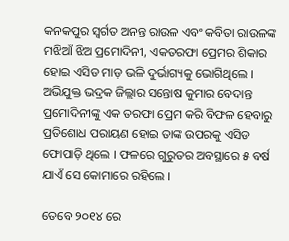କନକପୁର ସ୍ଵର୍ଗତ ଅନନ୍ତ ରାଉଳ ଏବଂ କବିତା ରାଉଳଙ୍କ ମଝିଆଁ ଝିଅ ପ୍ରମୋଦିନୀ, ଏକତରଫା ପ୍ରେମର ଶିକାର ହୋଇ ଏସିଡ ମାଡ଼ ଭଳି ଦୁର୍ଭାଗ୍ୟକୁ ଭୋଗିଥିଲେ । ଅଭିଯୁକ୍ତ ଭଦ୍ରକ ଜିଲ୍ଲାର ସନ୍ତୋଷ କୁମାର ବେଦାନ୍ତ ପ୍ରମୋଦିନୀଙ୍କୁ ଏକ ତରଫା ପ୍ରେମ କରି ବିଫଳ ହେବାରୁ ପ୍ରତିଶୋଧ ପରାୟଣ ହୋଇ ତାଙ୍କ ଉପରକୁ ଏସିଡ ଫୋପାଡ଼ି ଥିଲେ । ଫଳରେ ଗୁରୁତର ଅବସ୍ଥାରେ ୫ ବର୍ଷ ଯାଏଁ ସେ କୋମାରେ ରହିଲେ ।

ତେବେ ୨୦୧୪ ରେ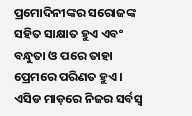ପ୍ରମୋଦିନୀଙ୍କର ସରୋଜଙ୍କ ସହିତ ସାକ୍ଷାତ ହୁଏ ଏବଂ ବନ୍ଧୁତା ଓ ପରେ ତାହା ପ୍ରେମରେ ପରିଣତ ହୁଏ । ଏସିଡ ମାଡ଼ରେ ନିଜର ସର୍ବସ୍ଵ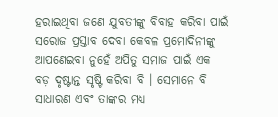ହରାଇଥିବା ଜଣେ ଯୁବତୀଙ୍କୁ ବିବାହ କରିବା ପାଇଁ ସରୋଜ ପ୍ରସ୍ତାବ ଦେବା କେବଳ ପ୍ରମୋଦିନୀଙ୍କୁ ଆପଣେଇବା ନୁହେଁ ଅପିତୁ ସମାଜ ପାଇଁ ଏକ ବଡ଼ ଦୃଷ୍ଟାନ୍ତ ସୃଷ୍ଟି କରିବା ବି । ସେମାନେ ବି ସାଧାରଣ ଏବଂ ତାଙ୍କର ମଧ୍ୟ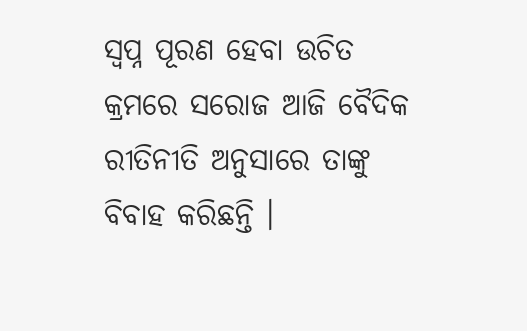ସ୍ଵପ୍ନ ପୂରଣ ହେବା ଉଚିତ କ୍ରମରେ ସରୋଜ ଆଜି ବୈଦିକ ରୀତିନୀତି ଅନୁସାରେ ତାଙ୍କୁ ବିବାହ କରିଛନ୍ତି ।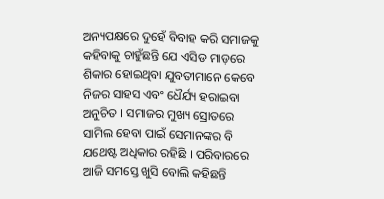ଅନ୍ୟପକ୍ଷରେ ଦୁହେଁ ବିବାହ କରି ସମାଜକୁ କହିବାକୁ ଚାହୁଁଛନ୍ତି ଯେ ଏସିଡ ମାଡ଼ରେ ଶିକାର ହୋଇଥିବା ଯୁବତୀମାନେ କେବେ ନିଜର ସାହସ ଏବଂ ଧୈର୍ଯ୍ୟ ହରାଇବା ଅନୁଚିତ । ସମାଜର ମୁଖ୍ୟ ସ୍ରୋତରେ ସାମିଲ ହେବା ପାଇଁ ସେମାନଙ୍କର ବି ଯଥେଷ୍ଟ ଅଧିକାର ରହିଛି । ପରିବାରରେ ଆଜି ସମସ୍ତେ ଖୁସି ବୋଲି କହିଛନ୍ତି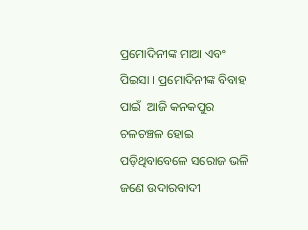ପ୍ରମୋଦିନୀଙ୍କ ମାଆ ଏବଂ ପିଇସା । ପ୍ରମୋଦିନୀଙ୍କ ବିବାହ ପାଇଁ  ଆଜି କନକପୁର ଚଳଚଞ୍ଚଳ ହୋଇ ପଡ଼ିଥିବାବେଳେ ସରୋଜ ଭଳି ଜଣେ ଉଦାରବାଦୀ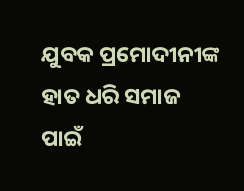ଯୁବକ ପ୍ରମୋଦୀନୀଙ୍କ ହାତ ଧରି ସମାଜ ପାଇଁ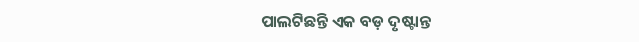ପାଲଟିଛନ୍ତି ଏକ ବଡ଼ ଦୃଷ୍ଟାନ୍ତ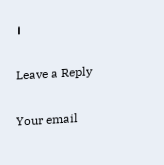।

Leave a Reply

Your email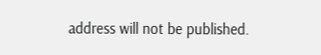address will not be published.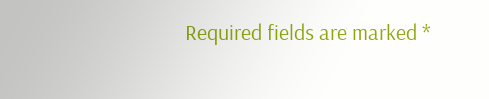Required fields are marked *